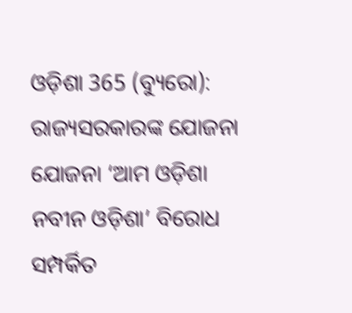ଓଡ଼ିଶା 365 (ବ୍ୟୁରୋ): ରାଜ୍ୟସରକାରଙ୍କ ଯୋଜନା ଯୋଜନା ‘ଆମ ଓଡ଼ିଶା ନବୀନ ଓଡ଼ିଶା’ ବିରୋଧ ସମ୍ପର୍କିତ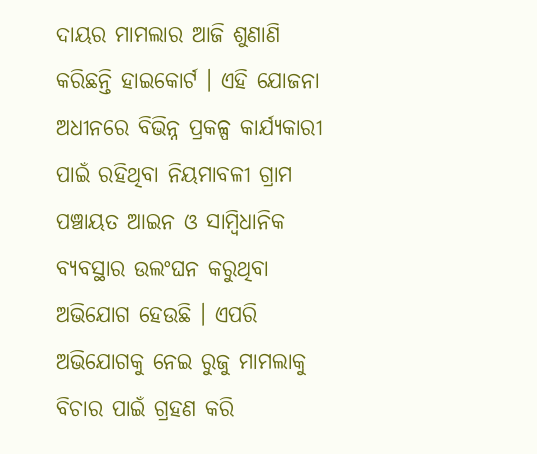ଦାୟର ମାମଲାର ଆଜି ଶୁଣାଣି କରିଛନ୍ତି ହାଇକୋର୍ଟ । ଏହି ଯୋଜନା ଅଧୀନରେ ବିଭିନ୍ନ ପ୍ରକଳ୍ପ କାର୍ଯ୍ୟକାରୀ ପାଇଁ ରହିଥିବା ନିୟମାବଳୀ ଗ୍ରାମ ପଞ୍ଚାୟତ ଆଇନ ଓ ସାମ୍ବିଧାନିକ ବ୍ୟବସ୍ଥାର ଉଲଂଘନ କରୁଥିବା ଅଭିଯୋଗ ହେଉଛି । ଏପରି ଅଭିଯୋଗକୁ ନେଇ ରୁଜୁ ମାମଲାକୁ ବିଚାର ପାଇଁ ଗ୍ରହଣ କରି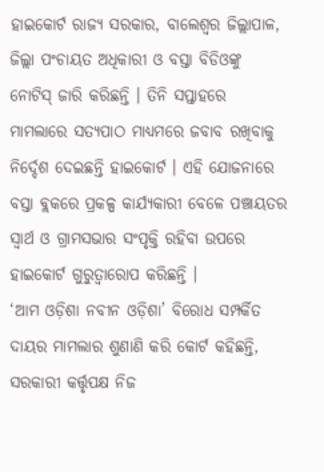ହାଇକୋର୍ଟ ରାଜ୍ୟ ସରକାର, ବାଲେଶ୍ୱର ଜିଲ୍ଲାପାଳ, ଜିଲ୍ଲା ପଂଚାୟତ ଅଧିକାରୀ ଓ ବସ୍ତା ବିଡିଓଙ୍କୁ ନୋଟିସ୍ ଜାରି କରିଛନ୍ତି । ତିନି ସପ୍ତାହରେ ମାମଲାରେ ସତ୍ୟପାଠ ମାଧ୍ୟମରେ ଜବାବ ରଖିବାକୁ ନିର୍ଦ୍ଦେଶ ଦେଇଛନ୍ତି ହାଇକୋର୍ଟ । ଏହି ଯୋଜନାରେ ବସ୍ତା ବ୍ଲକରେ ପ୍ରକଳ୍ପ କାର୍ଯ୍ୟକାରୀ ବେଳେ ପଞ୍ଚାୟତର ସ୍ୱାର୍ଥ ଓ ଗ୍ରାମସଭାର ସଂପୃକ୍ତି ରହିବା ଉପରେ ହାଇକୋର୍ଟ ଗୁରୁତ୍ୱାରୋପ କରିଛନ୍ତି ।
‘ଆମ ଓଡ଼ିଶା ନବୀନ ଓଡ଼ିଶା’ ବିରୋଧ ସମ୍ପର୍କିତ ଦାୟର ମାମଲାର ଶୁଣାଣି କରି କୋର୍ଟ କହିଛନ୍ତି, ସରକାରୀ କର୍ତ୍ତୃପକ୍ଷ ନିଜ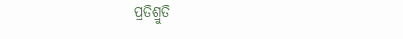ପ୍ରତିଶ୍ରୁତି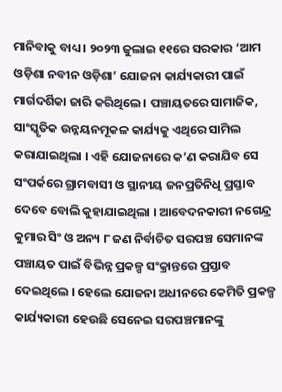ମାନିବାକୁ ବାଧ୍ୟ । ୨୦୨୩ ଜୁଲାଇ ୧୧ରେ ସରକାର ‘ଆମ ଓଡ଼ିଶା ନବୀନ ଓଡ଼ିଶା’ ଯୋଜନା କାର୍ଯ୍ୟକାରୀ ପାଇଁ ମାର୍ଗଦର୍ଶିକା ଜାରି କରିଥିଲେ । ପଞ୍ଚାୟତରେ ସାମାଜିକ, ସାଂସ୍କୃତିକ ଉନ୍ନୟନମୂକଳ କାର୍ଯ୍ୟକୁ ଏଥିରେ ସାମିଲ କରାଯାଇଥିଲା । ଏହି ଯୋଜନାରେ କ’ଣ କରାଯିବ ସେ ସଂପର୍କରେ ଗ୍ରାମବାସୀ ଓ ସ୍ଥାନୀୟ ଜନପ୍ରତିନିଧି ପ୍ରସ୍ତାବ ଦେବେ ବୋଲି କୁହାଯାଇଥିଲା । ଆବେଦନକାରୀ ନଗେନ୍ଦ୍ର କୁମାର ସିଂ ଓ ଅନ୍ୟ ୮ ଜଣ ନିର୍ବାଚିତ ସରପଞ୍ଚ ସେମାନଙ୍କ ପଞ୍ଚାୟତ ପାଇଁ ବିଭିନ୍ନ ପ୍ରକଳ୍ପ ସଂକ୍ରାନ୍ତରେ ପ୍ରସ୍ତାବ ଦେଇଥିଲେ । ହେଲେ ଯୋଜନା ଅଧୀନରେ କେମିତି ପ୍ରକଳ୍ପ କାର୍ଯ୍ୟକାରୀ ହେଉଛି ସେନେଇ ସରପଞ୍ଚମାନଙ୍କୁ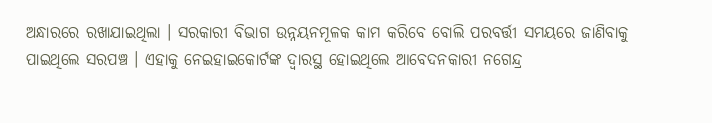ଅନ୍ଧାରରେ ରଖାଯାଇଥିଲା । ସରକାରୀ ବିଭାଗ ଉନ୍ନୟନମୂଳକ କାମ କରିବେ ବୋଲି ପରବର୍ତ୍ତୀ ସମୟରେ ଜାଣିବାକୁ ପାଇଥିଲେ ସରପଞ୍ଚ । ଏହାକୁ ନେଇହାଇକୋର୍ଟଙ୍କ ଦ୍ୱାରସ୍ଥ ହୋଇଥିଲେ ଆବେଦନକାରୀ ନଗେନ୍ଦ୍ର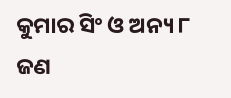କୁମାର ସିଂ ଓ ଅନ୍ୟ ୮ ଜଣ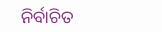ନିର୍ବାଚିତ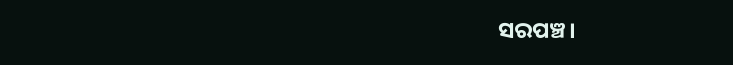ସରପଞ୍ଚ।